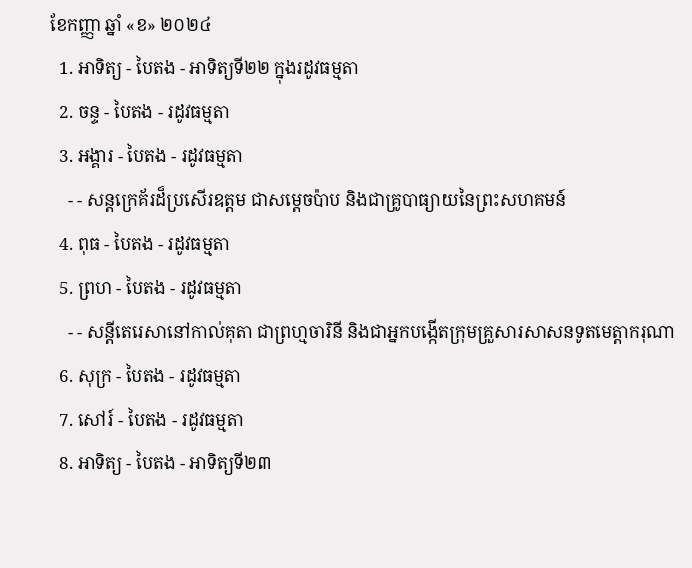ខែកញ្ញា ឆ្នាំ «ខ» ២០២៤
  1. អាទិត្យ - បៃតង - អាទិត្យទី២២ ក្នុងរដូវធម្មតា
  2. ចន្ទ - បៃតង - រដូវធម្មតា
  3. អង្គារ - បៃតង - រដូវធម្មតា
    - - សន្តក្រេគ័រដ៏ប្រសើរឧត្តម ជាសម្ដេចប៉ាប និងជាគ្រូបាធ្យាយនៃព្រះសហគមន៍
  4. ពុធ - បៃតង - រដូវធម្មតា
  5. ព្រហ - បៃតង - រដូវធម្មតា
    - - សន្តីតេរេសានៅកាល់គុតា ជាព្រហ្មចារិនី និងជាអ្នកបង្កើតក្រុមគ្រួសារសាសនទូតមេត្ដាករុណា
  6. សុក្រ - បៃតង - រដូវធម្មតា
  7. សៅរ៍ - បៃតង - រដូវធម្មតា
  8. អាទិត្យ - បៃតង - អាទិត្យទី២៣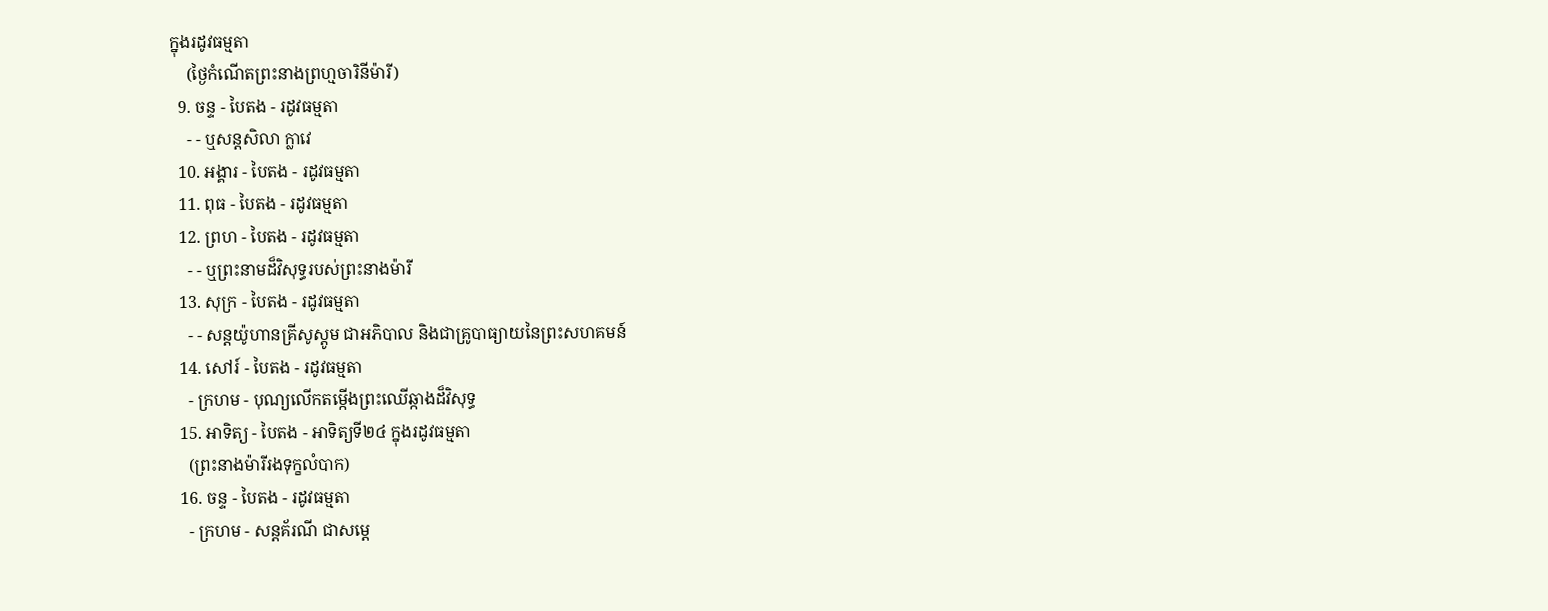ក្នុងរដូវធម្មតា
    (ថ្ងៃកំណើតព្រះនាងព្រហ្មចារិនីម៉ារី)
  9. ចន្ទ - បៃតង - រដូវធម្មតា
    - - ឬសន្តសិលា ក្លាវេ
  10. អង្គារ - បៃតង - រដូវធម្មតា
  11. ពុធ - បៃតង - រដូវធម្មតា
  12. ព្រហ - បៃតង - រដូវធម្មតា
    - - ឬព្រះនាមដ៏វិសុទ្ធរបស់ព្រះនាងម៉ារី
  13. សុក្រ - បៃតង - រដូវធម្មតា
    - - សន្តយ៉ូហានគ្រីសូស្តូម ជាអភិបាល និងជាគ្រូបាធ្យាយនៃព្រះសហគមន៍
  14. សៅរ៍ - បៃតង - រដូវធម្មតា
    - ក្រហម - បុណ្យលើកតម្កើងព្រះឈើឆ្កាងដ៏វិសុទ្ធ
  15. អាទិត្យ - បៃតង - អាទិត្យទី២៤ ក្នុងរដូវធម្មតា
    (ព្រះនាងម៉ារីរងទុក្ខលំបាក)
  16. ចន្ទ - បៃតង - រដូវធម្មតា
    - ក្រហម - សន្តគ័រណី ជាសម្ដេ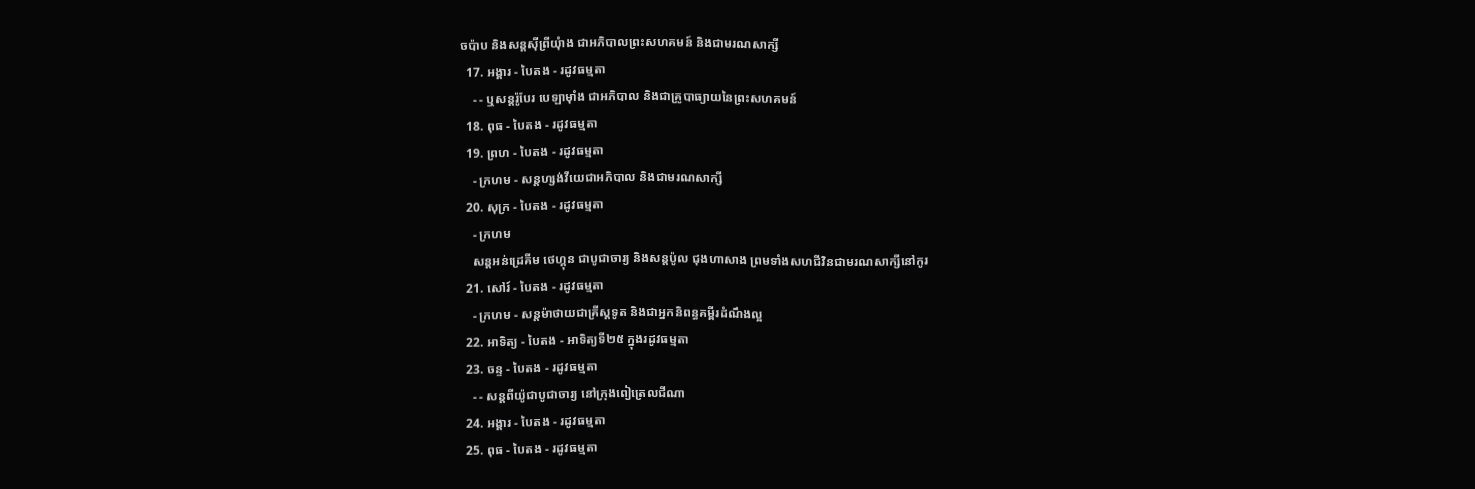ចប៉ាប និងសន្តស៊ីព្រីយុំាង ជាអភិបាលព្រះសហគមន៍ និងជាមរណសាក្សី
  17. អង្គារ - បៃតង - រដូវធម្មតា
    - - ឬសន្តរ៉ូបែរ បេឡាម៉ាំង ជាអភិបាល និងជាគ្រូបាធ្យាយនៃព្រះសហគមន៍
  18. ពុធ - បៃតង - រដូវធម្មតា
  19. ព្រហ - បៃតង - រដូវធម្មតា
    - ក្រហម - សន្តហ្សង់វីយេជាអភិបាល និងជាមរណសាក្សី
  20. សុក្រ - បៃតង - រដូវធម្មតា
    - ក្រហម
    សន្តអន់ដ្រេគីម ថេហ្គុន ជាបូជាចារ្យ និងសន្តប៉ូល ជុងហាសាង ព្រមទាំងសហជីវិនជាមរណសាក្សីនៅកូរ
  21. សៅរ៍ - បៃតង - រដូវធម្មតា
    - ក្រហម - សន្តម៉ាថាយជាគ្រីស្តទូត និងជាអ្នកនិពន្ធគម្ពីរដំណឹងល្អ
  22. អាទិត្យ - បៃតង - អាទិត្យទី២៥ ក្នុងរដូវធម្មតា
  23. ចន្ទ - បៃតង - រដូវធម្មតា
    - - សន្តពីយ៉ូជាបូជាចារ្យ នៅក្រុងពៀត្រេលជីណា
  24. អង្គារ - បៃតង - រដូវធម្មតា
  25. ពុធ - បៃតង - រដូវធម្មតា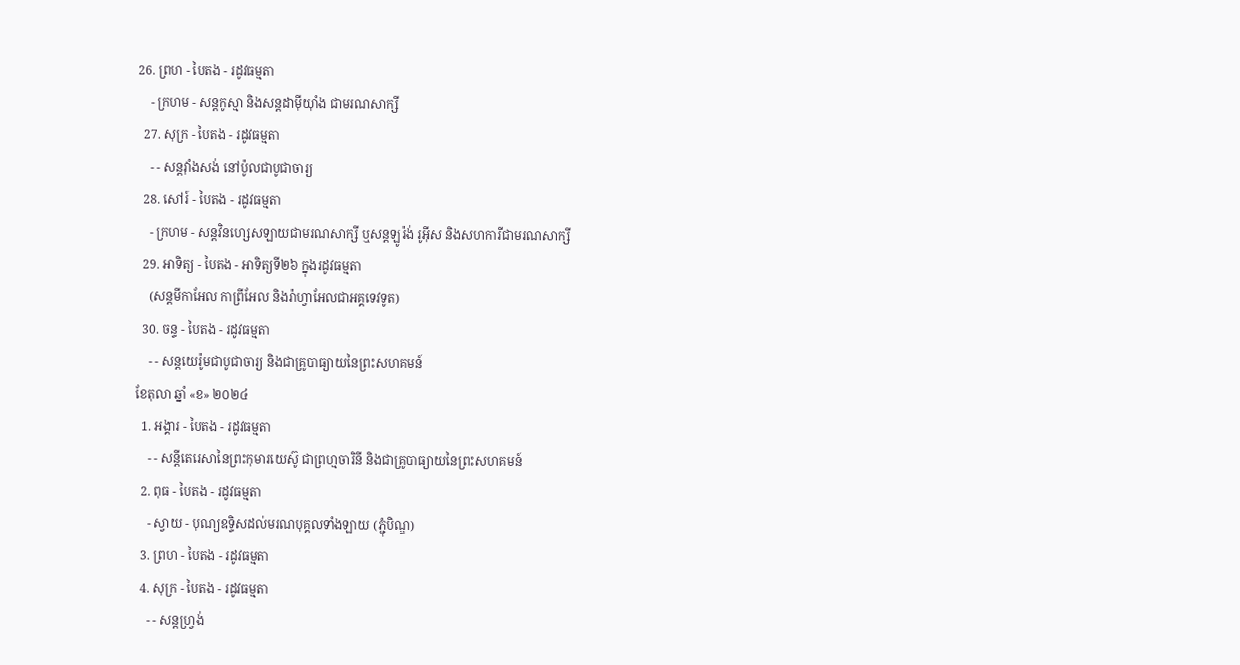26. ព្រហ - បៃតង - រដូវធម្មតា
    - ក្រហម - សន្តកូស្មា និងសន្តដាម៉ីយុាំង ជាមរណសាក្សី
  27. សុក្រ - បៃតង - រដូវធម្មតា
    - - សន្តវុាំងសង់ នៅប៉ូលជាបូជាចារ្យ
  28. សៅរ៍ - បៃតង - រដូវធម្មតា
    - ក្រហម - សន្តវិនហ្សេសឡាយជាមរណសាក្សី ឬសន្តឡូរ៉ង់ រូអ៊ីស និងសហការីជាមរណសាក្សី
  29. អាទិត្យ - បៃតង - អាទិត្យទី២៦ ក្នុងរដូវធម្មតា
    (សន្តមីកាអែល កាព្រីអែល និងរ៉ាហ្វាអែលជាអគ្គទេវទូត)
  30. ចន្ទ - បៃតង - រដូវធម្មតា
    - - សន្ដយេរ៉ូមជាបូជាចារ្យ និងជាគ្រូបាធ្យាយនៃព្រះសហគមន៍
ខែតុលា ឆ្នាំ «ខ» ២០២៤
  1. អង្គារ - បៃតង - រដូវធម្មតា
    - - សន្តីតេរេសានៃព្រះកុមារយេស៊ូ ជាព្រហ្មចារិនី និងជាគ្រូបាធ្យាយនៃព្រះសហគមន៍
  2. ពុធ - បៃតង - រដូវធម្មតា
    - ស្វាយ - បុណ្យឧទ្ទិសដល់មរណបុគ្គលទាំងឡាយ (ភ្ជុំបិណ្ឌ)
  3. ព្រហ - បៃតង - រដូវធម្មតា
  4. សុក្រ - បៃតង - រដូវធម្មតា
    - - សន្តហ្វ្រង់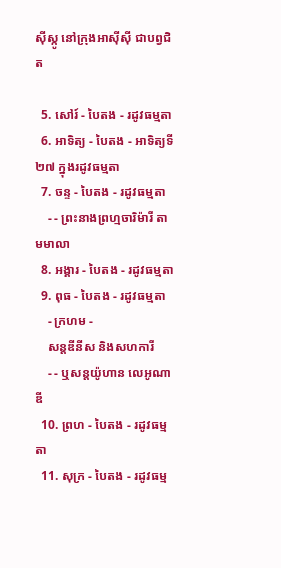ស៊ីស្កូ នៅក្រុងអាស៊ីស៊ី ជាបព្វជិត

  5. សៅរ៍ - បៃតង - រដូវធម្មតា
  6. អាទិត្យ - បៃតង - អាទិត្យទី២៧ ក្នុងរដូវធម្មតា
  7. ចន្ទ - បៃតង - រដូវធម្មតា
    - - ព្រះនាងព្រហ្មចារិម៉ារី តាមមាលា
  8. អង្គារ - បៃតង - រដូវធម្មតា
  9. ពុធ - បៃតង - រដូវធម្មតា
    - ក្រហម -
    សន្តឌីនីស និងសហការី
    - - ឬសន្តយ៉ូហាន លេអូណាឌី
  10. ព្រហ - បៃតង - រដូវធម្មតា
  11. សុក្រ - បៃតង - រដូវធម្ម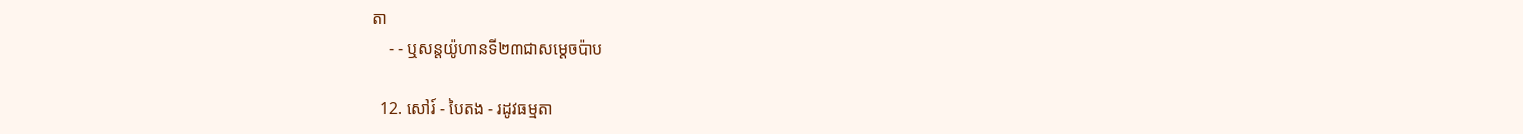តា
    - - ឬសន្តយ៉ូហានទី២៣ជាសម្តេចប៉ាប

  12. សៅរ៍ - បៃតង - រដូវធម្មតា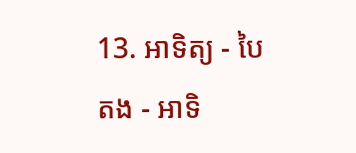13. អាទិត្យ - បៃតង - អាទិ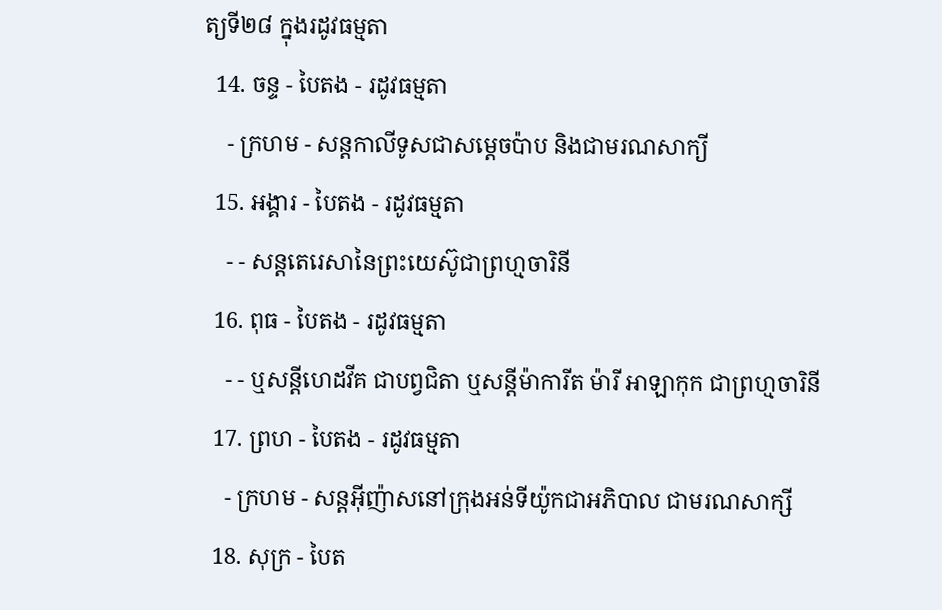ត្យទី២៨ ក្នុងរដូវធម្មតា
  14. ចន្ទ - បៃតង - រដូវធម្មតា
    - ក្រហម - សន្ដកាលីទូសជាសម្ដេចប៉ាប និងជាមរណសាក្យី
  15. អង្គារ - បៃតង - រដូវធម្មតា
    - - សន្តតេរេសានៃព្រះយេស៊ូជាព្រហ្មចារិនី
  16. ពុធ - បៃតង - រដូវធម្មតា
    - - ឬសន្ដីហេដវីគ ជាបព្វជិតា ឬសន្ដីម៉ាការីត ម៉ារី អាឡាកុក ជាព្រហ្មចារិនី
  17. ព្រហ - បៃតង - រដូវធម្មតា
    - ក្រហម - សន្តអ៊ីញ៉ាសនៅក្រុងអន់ទីយ៉ូកជាអភិបាល ជាមរណសាក្សី
  18. សុក្រ - បៃត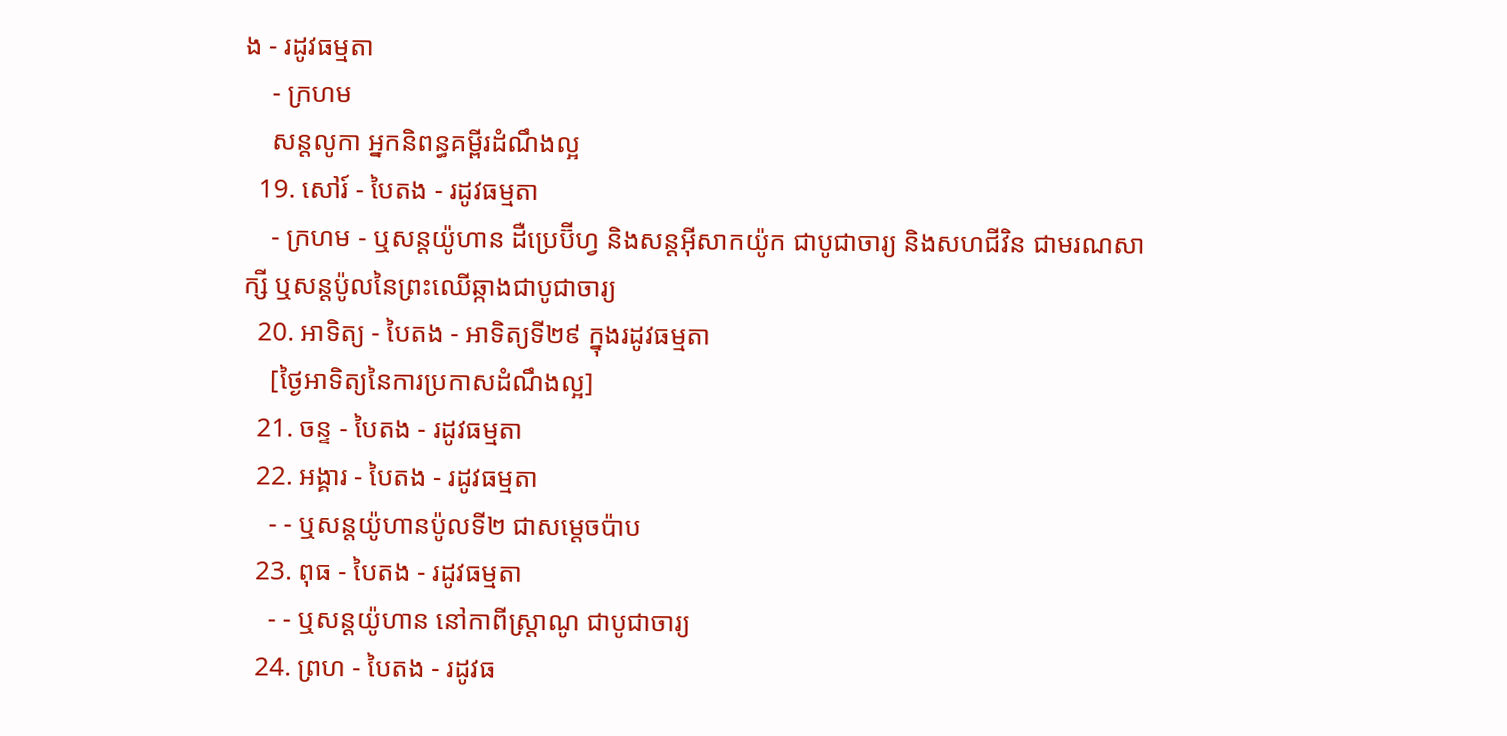ង - រដូវធម្មតា
    - ក្រហម
    សន្តលូកា អ្នកនិពន្ធគម្ពីរដំណឹងល្អ
  19. សៅរ៍ - បៃតង - រដូវធម្មតា
    - ក្រហម - ឬសន្ដយ៉ូហាន ដឺប្រេប៊ីហ្វ និងសន្ដអ៊ីសាកយ៉ូក ជាបូជាចារ្យ និងសហជីវិន ជាមរណសាក្សី ឬសន្ដប៉ូលនៃព្រះឈើឆ្កាងជាបូជាចារ្យ
  20. អាទិត្យ - បៃតង - អាទិត្យទី២៩ ក្នុងរដូវធម្មតា
    [ថ្ងៃអាទិត្យនៃការប្រកាសដំណឹងល្អ]
  21. ចន្ទ - បៃតង - រដូវធម្មតា
  22. អង្គារ - បៃតង - រដូវធម្មតា
    - - ឬសន្តយ៉ូហានប៉ូលទី២ ជាសម្ដេចប៉ាប
  23. ពុធ - បៃតង - រដូវធម្មតា
    - - ឬសន្ដយ៉ូហាន នៅកាពីស្រ្ដាណូ ជាបូជាចារ្យ
  24. ព្រហ - បៃតង - រដូវធ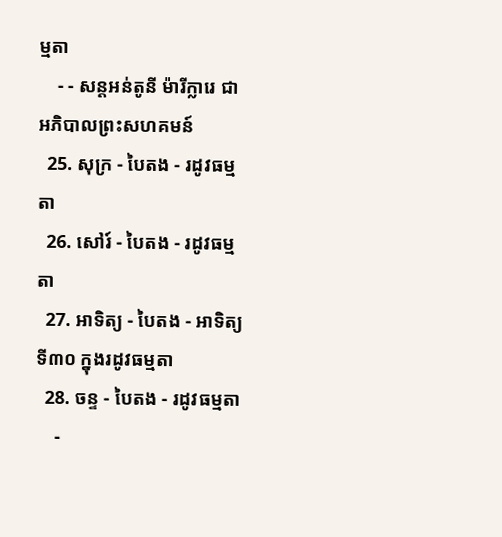ម្មតា
    - - សន្តអន់តូនី ម៉ារីក្លារេ ជាអភិបាលព្រះសហគមន៍
  25. សុក្រ - បៃតង - រដូវធម្មតា
  26. សៅរ៍ - បៃតង - រដូវធម្មតា
  27. អាទិត្យ - បៃតង - អាទិត្យទី៣០ ក្នុងរដូវធម្មតា
  28. ចន្ទ - បៃតង - រដូវធម្មតា
    -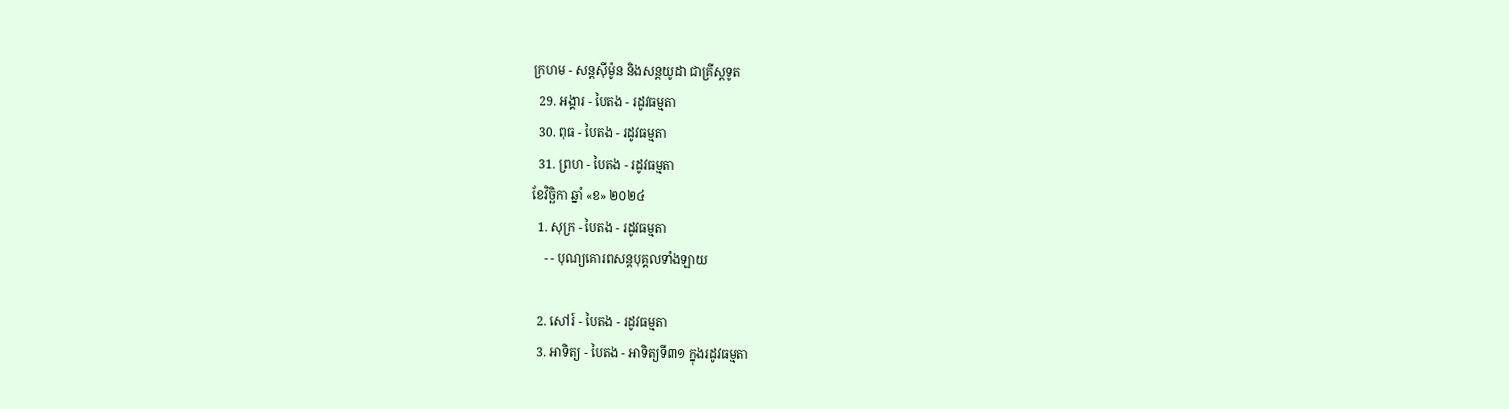ក្រហម - សន្ដស៊ីម៉ូន និងសន្ដយូដា ជាគ្រីស្ដទូត
  29. អង្គារ - បៃតង - រដូវធម្មតា
  30. ពុធ - បៃតង - រដូវធម្មតា
  31. ព្រហ - បៃតង - រដូវធម្មតា
ខែវិច្ឆិកា ឆ្នាំ «ខ» ២០២៤
  1. សុក្រ - បៃតង - រដូវធម្មតា
    - - បុណ្យគោរពសន្ដបុគ្គលទាំងឡាយ

  2. សៅរ៍ - បៃតង - រដូវធម្មតា
  3. អាទិត្យ - បៃតង - អាទិត្យទី៣១ ក្នុងរដូវធម្មតា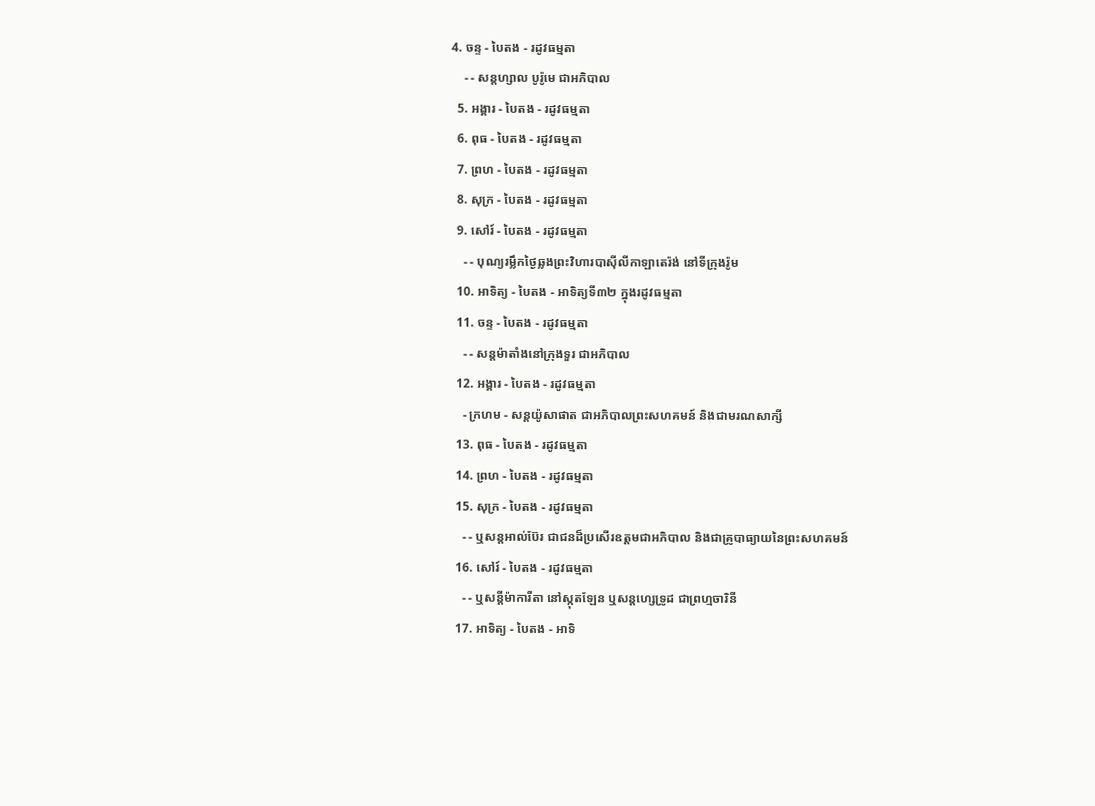4. ចន្ទ - បៃតង - រដូវធម្មតា
    - - សន្ដហ្សាល បូរ៉ូមេ ជាអភិបាល
  5. អង្គារ - បៃតង - រដូវធម្មតា
  6. ពុធ - បៃតង - រដូវធម្មតា
  7. ព្រហ - បៃតង - រដូវធម្មតា
  8. សុក្រ - បៃតង - រដូវធម្មតា
  9. សៅរ៍ - បៃតង - រដូវធម្មតា
    - - បុណ្យរម្លឹកថ្ងៃឆ្លងព្រះវិហារបាស៊ីលីកាឡាតេរ៉ង់ នៅទីក្រុងរ៉ូម
  10. អាទិត្យ - បៃតង - អាទិត្យទី៣២ ក្នុងរដូវធម្មតា
  11. ចន្ទ - បៃតង - រដូវធម្មតា
    - - សន្ដម៉ាតាំងនៅក្រុងទួរ ជាអភិបាល
  12. អង្គារ - បៃតង - រដូវធម្មតា
    - ក្រហម - សន្ដយ៉ូសាផាត ជាអភិបាលព្រះសហគមន៍ និងជាមរណសាក្សី
  13. ពុធ - បៃតង - រដូវធម្មតា
  14. ព្រហ - បៃតង - រដូវធម្មតា
  15. សុក្រ - បៃតង - រដូវធម្មតា
    - - ឬសន្ដអាល់ប៊ែរ ជាជនដ៏ប្រសើរឧត្ដមជាអភិបាល និងជាគ្រូបាធ្យាយនៃព្រះសហគមន៍
  16. សៅរ៍ - បៃតង - រដូវធម្មតា
    - - ឬសន្ដីម៉ាការីតា នៅស្កុតឡែន ឬសន្ដហ្សេទ្រូដ ជាព្រហ្មចារិនី
  17. អាទិត្យ - បៃតង - អាទិ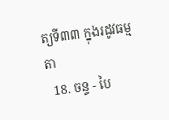ត្យទី៣៣ ក្នុងរដូវធម្មតា
  18. ចន្ទ - បៃ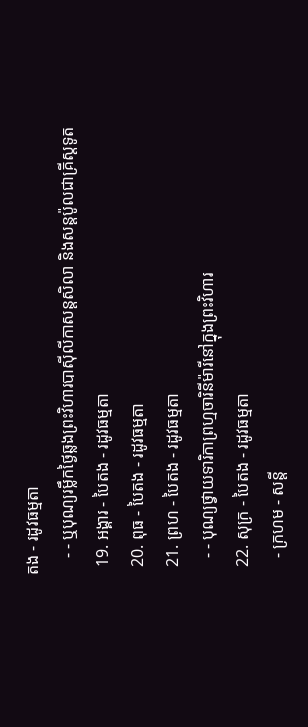តង - រដូវធម្មតា
    - - ឬបុណ្យរម្លឹកថ្ងៃឆ្លងព្រះវិហារបាស៊ីលីកាសន្ដសិលា និងសន្ដប៉ូលជាគ្រីស្ដទូត
  19. អង្គារ - បៃតង - រដូវធម្មតា
  20. ពុធ - បៃតង - រដូវធម្មតា
  21. ព្រហ - បៃតង - រដូវធម្មតា
    - - បុណ្យថ្វាយទារិកាព្រហ្មចារិនីម៉ារីនៅក្នុងព្រះវិហារ
  22. សុក្រ - បៃតង - រដូវធម្មតា
    - ក្រហម - សន្ដី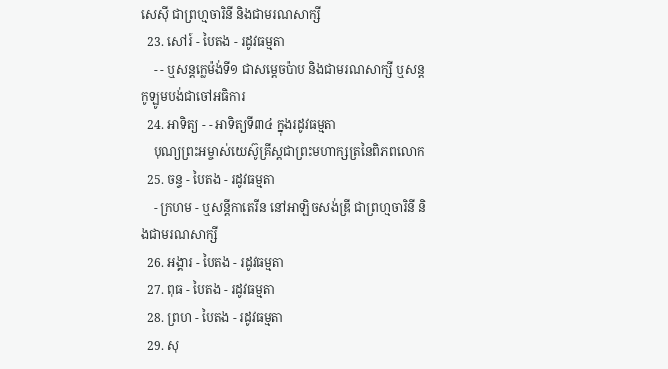សេស៊ី ជាព្រហ្មចារិនី និងជាមរណសាក្សី
  23. សៅរ៍ - បៃតង - រដូវធម្មតា
    - - ឬសន្ដក្លេម៉ង់ទី១ ជាសម្ដេចប៉ាប និងជាមរណសាក្សី ឬសន្ដកូឡូមបង់ជាចៅអធិការ
  24. អាទិត្យ - - អាទិត្យទី៣៤ ក្នុងរដូវធម្មតា
    បុណ្យព្រះអម្ចាស់យេស៊ូគ្រីស្ដជាព្រះមហាក្សត្រនៃពិភពលោក
  25. ចន្ទ - បៃតង - រដូវធម្មតា
    - ក្រហម - ឬសន្ដីកាតេរីន នៅអាឡិចសង់ឌ្រី ជាព្រហ្មចារិនី និងជាមរណសាក្សី
  26. អង្គារ - បៃតង - រដូវធម្មតា
  27. ពុធ - បៃតង - រដូវធម្មតា
  28. ព្រហ - បៃតង - រដូវធម្មតា
  29. សុ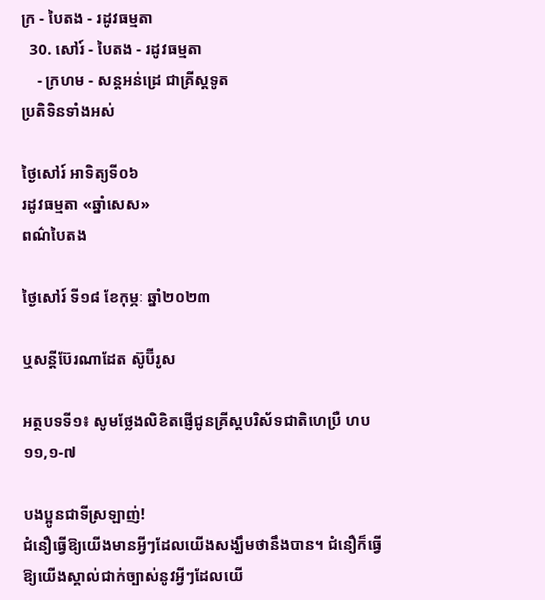ក្រ - បៃតង - រដូវធម្មតា
  30. សៅរ៍ - បៃតង - រដូវធម្មតា
    - ក្រហម - សន្ដអន់ដ្រេ ជាគ្រីស្ដទូត
ប្រតិទិនទាំងអស់

ថ្ងៃសៅរ៍ អាទិត្យទី០៦
រដូវធម្មតា «ឆ្នាំសេស»
ពណ៌បៃតង

ថ្ងៃសៅរ៍ ទី១៨ ខែកុម្ភៈ ឆ្នាំ២០២៣

ឬសន្តីប៊ែរណាដែត ស៊ូប៊ីរូស

អត្ថបទទី១៖ សូមថ្លែងលិខិតផ្ញើជូនគ្រីស្ដបរិស័ទជាតិហេប្រឺ ហប ១១,១-៧

បងប្អូនជាទីស្រឡាញ់!
ជំនឿធ្វើឱ្យយើងមានអ្វីៗដែលយើងសង្ឃឹមថានឹងបាន។ ជំនឿក៏ធ្វើឱ្យយើងស្គាល់ជាក់ច្បាស់នូវអ្វីៗដែលយើ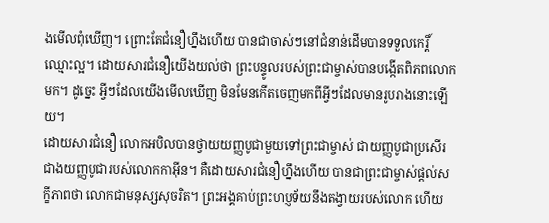ងមើលពុំឃើញ។ ព្រោះតែជំនឿហ្នឹងហើយ បានជាចាស់ៗនៅជំនាន់ដើមបានទទួលកេរ្តិ៍ឈ្មោះល្អ។ ដោយសារជំនឿយើងយល់ថា ព្រះបន្ទូលរបស់ព្រះជាម្ចាស់បានបង្កើតពិភពលោកមក។ ដូច្នេះ អ្វីៗដែលយើងមើលឃើញ មិនមែនកើតចេញមកពីអ្វីៗដែលមានរូបរាងនោះឡើយ។
ដោយសារជំនឿ លោកអបិលបានថ្វាយយញ្ញបូជាមួយទៅព្រះជាម្ចាស់ ជាយញ្ញបូជាប្រសើរជាងយញ្ញបូជារបស់លោកកាអ៊ីន។ គឺដោយសារជំនឿហ្នឹងហើយ បានជាព្រះជាម្ចាស់ផ្តល់សក្ខីភាពថា លោកជាមនុស្សសុចរិត។ ព្រះអង្គគាប់ព្រះហប្ញទ័យនឹងតង្វាយរបស់លោក ហើយ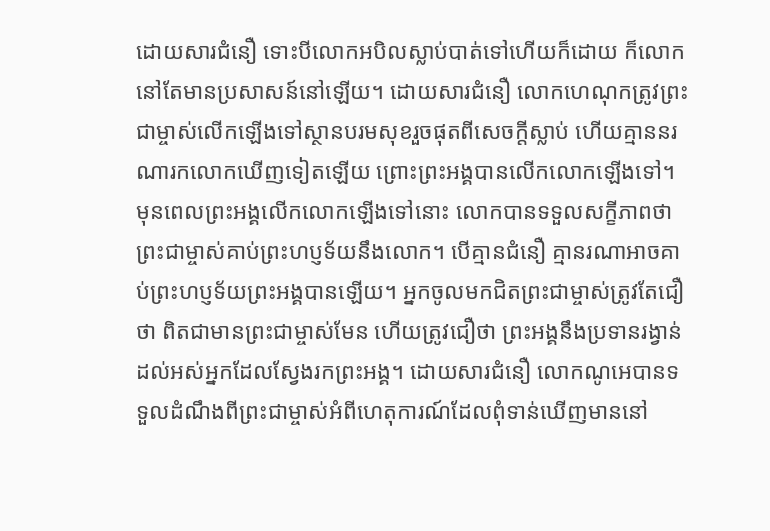ដោយសារជំនឿ ទោះបីលោកអបិលស្លាប់បាត់ទៅហើយក៏ដោយ ក៏លោកនៅតែមានប្រសាសន៍នៅឡើយ។ ដោយសារជំនឿ លោកហេណុកត្រូវព្រះជាម្ចាស់លើកឡើងទៅស្ថានបរមសុខរួចផុតពីសេចក្តីស្លាប់ ហើយគ្មាននរណារកលោកឃើញទៀតឡើយ ព្រោះព្រះអង្គបានលើកលោកឡើងទៅ។ មុនពេលព្រះអង្គលើកលោកឡើងទៅនោះ លោកបានទទួលសក្ខីភាពថា ព្រះជាម្ចាស់គាប់ព្រះហប្ញទ័យនឹងលោក។ បើគ្មានជំនឿ គ្មានរណាអាចគាប់ព្រះហប្ញទ័យព្រះអង្គបានឡើយ។ អ្នកចូលមកជិតព្រះជាម្ចាស់ត្រូវតែជឿថា ពិតជាមានព្រះជាម្ចាស់មែន ហើយត្រូវជឿថា ព្រះអង្គនឹងប្រទានរង្វាន់ដល់អស់អ្នកដែលស្វែងរកព្រះអង្គ។ ដោយសារជំនឿ លោកណូអេបានទទួលដំណឹងពីព្រះជាម្ចាស់អំពីហេតុការណ៍ដែលពុំទាន់ឃើញមាននៅ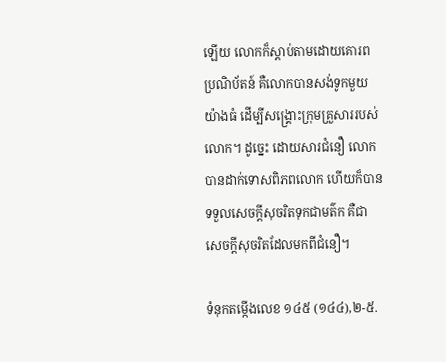ឡើយ លោកក៏ស្តាប់តាមដោយគោរពប្រណិប័តន៍ គឺលោកបានសង់ទូកមួយយ៉ាងធំ ដើម្បីសង្រ្គោះក្រុមគ្រួសាររបស់លោក។ ដូច្នេះ ដោយសារជំនឿ លោកបានដាក់ទោសពិភពលោក ហើយក៏បានទទួលសេចក្តីសុចរិតទុកជាមត៌ក គឺជាសេចក្តីសុចរិតដែលមកពីជំនឿ។

ទំនុកតម្កើងលេខ ១៤៥ (១៤៤),២-៥.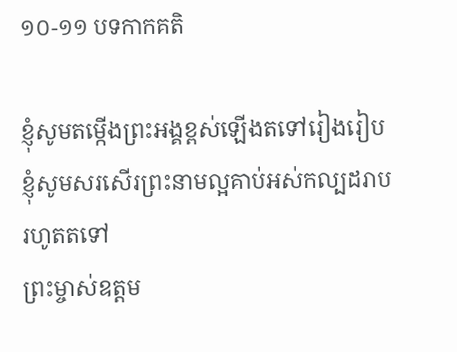១០-១១ បទកាកគតិ

ខ្ញុំសូមតម្កើងព្រះអង្គខ្ពស់ឡើងតទៅរៀងរៀប
ខ្ញុំសូមសរសើរព្រះនាមល្អគាប់អស់កល្បដរាប
រហូតតទៅ
ព្រះម្ចាស់ឧត្តម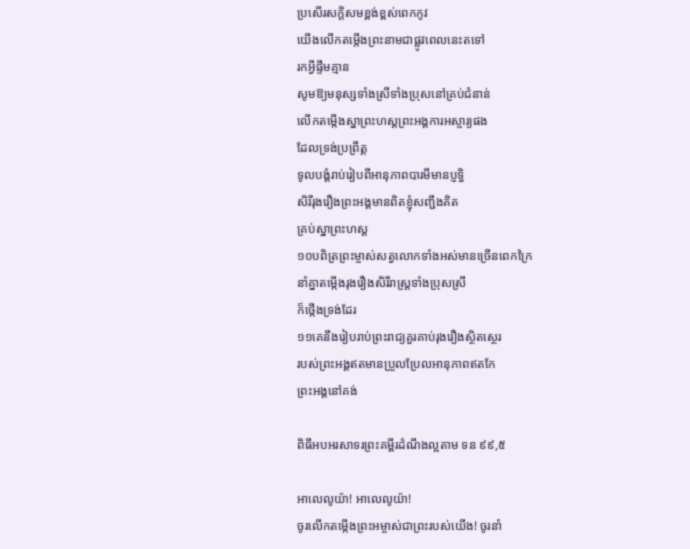ប្រសើរសក្តិសមខ្ពង់ខ្ពស់ពេកកូវ
យើងលើកតម្កើងព្រះនាមជាផ្លូវពេលនេះតទៅ
រកអ្វីផ្ទឹមគ្មាន
សូមឱ្យមនុស្សទាំងស្រីទាំងប្រុសនៅគ្រប់ជំនាន់
លើកតម្កើងស្នាព្រះហស្តព្រះអង្គការអស្ចារ្យផង
ដែលទ្រង់ប្រព្រឹត្ត
ទូលបង្គំរាប់រៀបពីអានុភាពបារមីមានប្ញទ្ធិ
សិរីរុងរឿងព្រះអង្គមានពិតខ្ញុំសញ្ជឹងគិត
គ្រប់ស្នាព្រះហស្ត
១០បពិត្រព្រះម្ចាស់សត្វលោកទាំងអស់មានច្រើនពេកក្រៃ
នាំគ្នាតម្កើងរុងរឿងសិរីរាស្រ្តទាំងប្រុសស្រី
ក៏ថ្កើងទ្រង់ដែរ
១១គេនឹងរៀបរាប់ព្រះរាជ្យគួរគាប់រុងរឿងស្ថិតស្ថេរ
របស់ព្រះអង្គឥតមានប្រួលប្រែលអានុភាពឥតកែ
ព្រះអង្គនៅគង់

ពិធីអបអរសាទរព្រះគម្ពីរដំណឹងល្អតាម ទន ៩៩,៥

អាលេលូយ៉ា! អាលេលូយ៉ា!
ចូរលើកតម្កើងព្រះអម្ចាស់ជាព្រះរបស់យើង! ចូរនាំ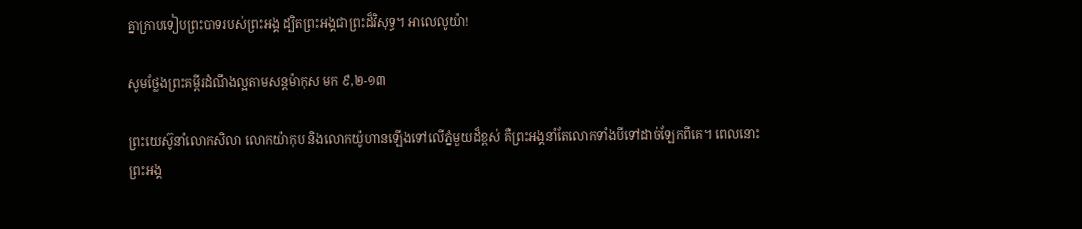គ្នាក្រាបទៀបព្រះបាទរបស់ព្រះអង្គ ដ្បិតព្រះអង្គជាព្រះដ៏វិសុទ្ធ។ អាលេលូយ៉ា!

សូមថ្លែងព្រះគម្ពីរដំណឹងល្អតាមសន្តម៉ាកុស មក ៩,២-១៣

ព្រះយេស៊ូនាំលោកសិលា លោកយ៉ាកុប និងលោកយ៉ូហានឡើងទៅលើភ្នំមួយដ៏ខ្ពស់ គឺព្រះអង្គនាំតែលោកទាំងបីទៅដាច់ឡែកពីគេ។ ពេលនោះ ព្រះអង្គ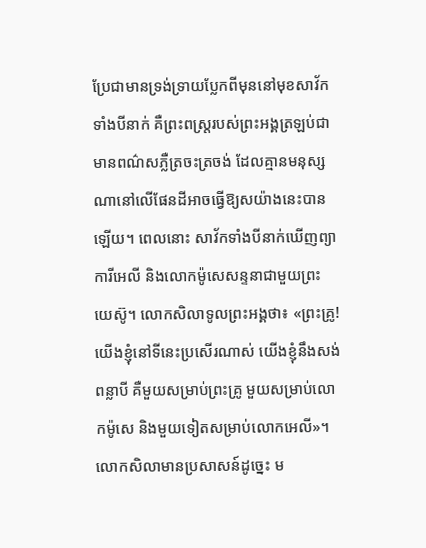ប្រែជាមានទ្រង់ទ្រាយប្លែកពីមុននៅមុខសាវ័កទាំងបីនាក់ គឺព្រះពស្រ្តរបស់ព្រះអង្គត្រឡប់ជាមានពណ៌សភ្លឺត្រចះត្រចង់ ដែលគ្មានមនុស្សណានៅលើផែនដីអាចធ្វើឱ្យសយ៉ាងនេះបានឡើយ។ ពេលនោះ សាវ័កទាំងបីនាក់ឃើញព្យាការីអេលី និងលោកម៉ូសេសន្ទនាជាមួយព្រះយេស៊ូ។ លោកសិលាទូលព្រះអង្គថា៖ «ព្រះគ្រូ! យើងខ្ញុំនៅទីនេះប្រសើរណាស់ យើងខ្ញុំនឹងសង់ពន្លាបី គឺមួយសម្រាប់ព្រះគ្រូ មួយសម្រាប់លោកម៉ូសេ និងមួយទៀតសម្រាប់លោកអេលី»។ លោកសិលាមានប្រសាសន៍ដូច្នេះ ម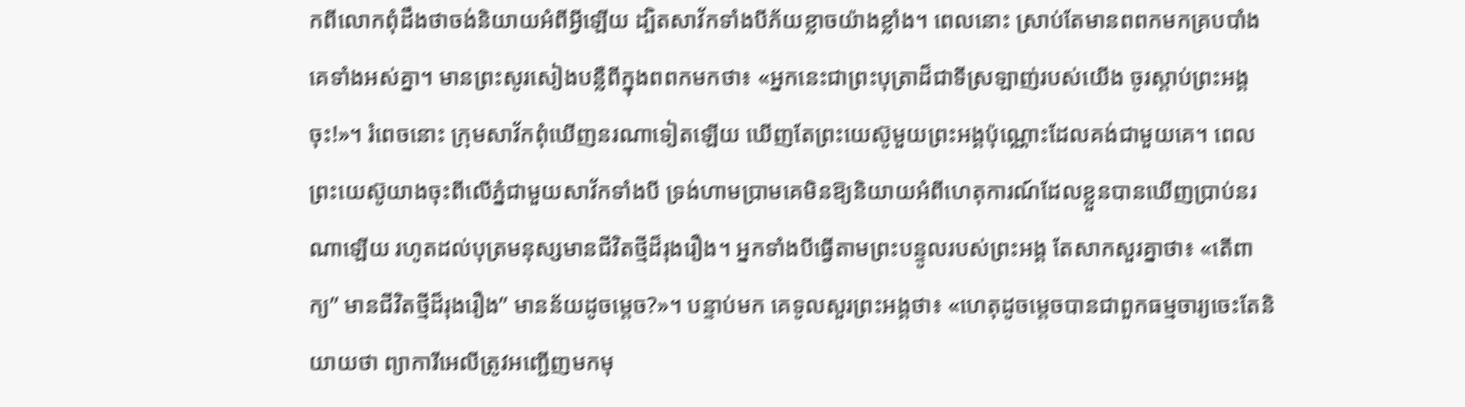កពីលោកពុំដឹងថាចង់និយាយអំពីអ្វីឡើយ ដ្បិតសាវ័កទាំងបីភ័យខ្លាចយ៉ាងខ្លាំង។ ពេលនោះ ស្រាប់តែមានពពកមកគ្របបាំងគេទាំងអស់គ្នា។ មានព្រះសូរសៀងបន្លឺពីក្នុងពពកមកថា៖ «អ្នកនេះជាព្រះបុត្រាដ៏ជាទីស្រឡាញ់របស់យើង ចូរស្តាប់ព្រះអង្គចុះ!»។ រំពេចនោះ ក្រុមសាវ័កពុំឃើញនរណាទៀតឡើយ ឃើញតែព្រះយេស៊ូមួយព្រះអង្គប៉ុណ្ណោះដែលគង់ជាមួយគេ។ ពេលព្រះយេស៊ូយាងចុះពីលើភ្នំជាមួយសាវ័កទាំងបី ទ្រង់ហាមប្រាមគេមិនឱ្យនិយាយអំពីហេតុការណ៍ដែលខ្លួនបានឃើញប្រាប់នរណាឡើយ រហូតដល់បុត្រមនុស្សមានជីវិតថ្មីដ៏រុងរឿង។ អ្នកទាំងបីធ្វើតាមព្រះបន្ទូលរបស់ព្រះអង្គ តែសាកសួរគ្នាថា៖ «តើពាក្យ” មានជីវិតថ្មីដ៏រុងរឿង” មានន័យដូចម្តេច?»។ បន្ទាប់មក គេទូលសួរព្រះអង្គថា៖ «ហេតុដូចម្តេចបានជាពួកធម្មចារ្យចេះតែនិយាយថា ព្យាការីអេលីត្រូវអញ្ជើញមកមុ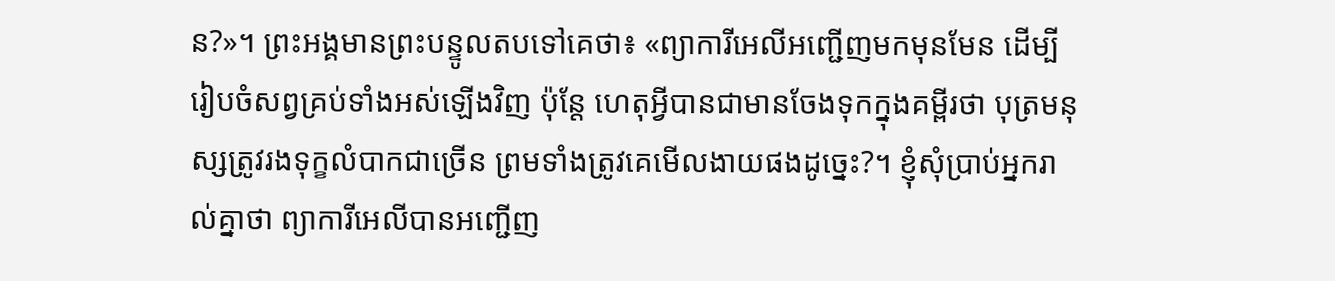ន?»។ ព្រះអង្គមានព្រះបន្ទូលតបទៅគេថា៖ «ព្យាការីអេលីអញ្ជើញមកមុនមែន ដើម្បីរៀបចំសព្វគ្រប់ទាំងអស់ឡើងវិញ ប៉ុន្តែ ហេតុអ្វីបានជាមានចែងទុកក្នុងគម្ពីរថា បុត្រមនុស្សត្រូវរងទុក្ខលំបាកជាច្រើន ព្រមទាំងត្រូវគេមើលងាយផងដូច្នេះ?។ ខ្ញុំសុំប្រាប់អ្នករាល់គ្នាថា ព្យាការីអេលីបានអញ្ជើញ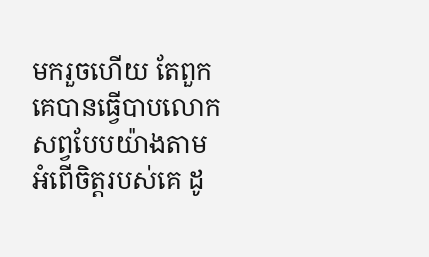មករួចហើយ តែពួកគេបានធ្វើបាបលោកសព្វបែបយ៉ាងតាមអំពើចិត្តរបស់គេ ដូ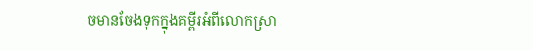ចមានចែងទុកក្នុងគម្ពីរអំពីលោកស្រា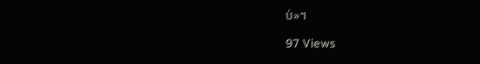ប់»។

97 Views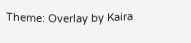Theme: Overlay by Kaira